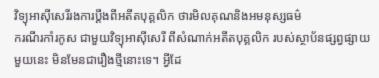វិទ្យុអាស៊ីសេរីរងការប្ដឹងពីអតីតបុគ្គលិក ថារមិលគុណនិងអមនុស្សធម៌
ករណីរកាំរកូស ជាមួយវិទ្យុអាស៊ីសេរី ពីសំណាក់អតីតបុគ្គលិក របស់ស្ថាប័នផ្សព្វផ្សាយមួយនេះ មិនមែនជារឿងថ្មីនោះទេ។ អ្វីដែ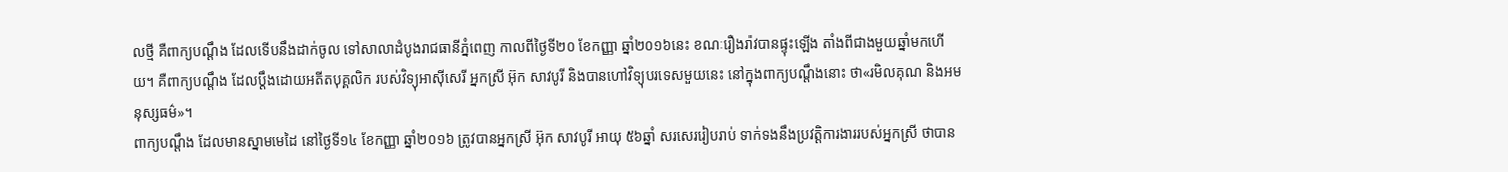លថ្មី គឺពាក្យបណ្ដឹង ដែលទើបនឹងដាក់ចូល ទៅសាលាដំបូងរាជធានីភ្នំពេញ កាលពីថ្ងៃទី២០ ខែកញ្ញា ឆ្នាំ២០១៦នេះ ខណៈរឿងរ៉ាវបានផ្ទុះឡើង តាំងពីជាងមួយឆ្នាំមកហើយ។ គឺពាក្យបណ្ដឹង ដែលប្ដឹងដោយអតីតបុគ្គលិក របស់វិទ្យុអាស៊ីសេរី អ្នកស្រី អ៊ុក សាវបូរី និងបានហៅវិទ្យុបរទេសមួយនេះ នៅក្នុងពាក្យបណ្ដឹងនោះ ថា«រមិលគុណ និងអមនុស្សធម៌»។
ពាក្យបណ្ដឹង ដែលមានស្នាមមេដៃ នៅថ្ងៃទី១៤ ខែកញ្ញា ឆ្នាំ២០១៦ ត្រូវបានអ្នកស្រី អ៊ុក សាវបូរី អាយុ ៥៦ឆ្នាំ សរសេររៀបរាប់ ទាក់ទងនឹងប្រវត្តិការងាររបស់អ្នកស្រី ថាបាន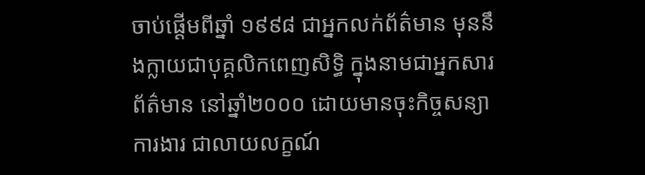ចាប់ផ្ដើមពីឆ្នាំ ១៩៩៨ ជាអ្នកលក់ព័ត៌មាន មុននឹងក្លាយជាបុគ្គលិកពេញសិទ្ធិ ក្នុងនាមជាអ្នកសារព័ត៌មាន នៅឆ្នាំ២០០០ ដោយមានចុះកិច្ចសន្យាការងារ ជាលាយលក្ខណ៍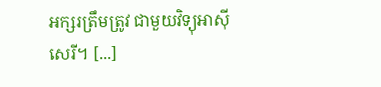អក្សរត្រឹមត្រូវ ជាមួយវិទ្យុអាស៊ីសេរី។ [...]